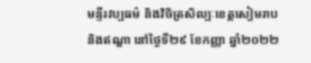មន្ទីរវប្បធម៌ និងវិចិត្រសិល្បៈខេត្តសៀមរាប និងឥណ្ឌា នៅថ្ងៃទី២៩ ខែកញ្ញា ឆ្នាំ២០២២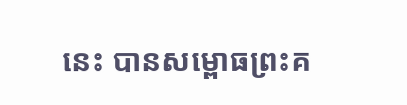នេះ បានសម្ពោធព្រះគ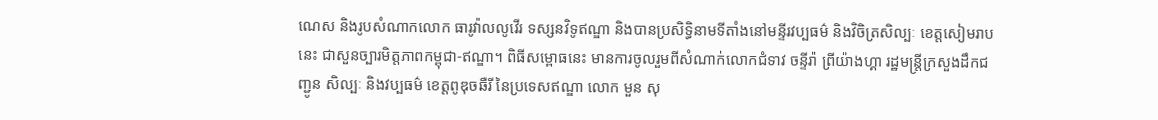ណេស និងរូបសំណាកលោក ធារូវ៉ាលលូវើរ ទស្សនវិទូឥណ្ឌា និងបានប្រសិទ្ធិនាមទីតាំងនៅមន្ទីរវប្បធម៌ និងវិចិត្រសិល្បៈ ខេត្តសៀមរាបនេះ ជាសួនច្បារមិត្តភាពកម្ពុជា-ឥណ្ឌា។ ពិធីសម្ពោធនេះ មានការចូលរួមពីសំណាក់លោកជំទាវ ចន្ទីរ៉ា ព្រីយ៉ាងហ្គា រដ្ឋមន្រ្តីក្រសួងដឹកជញ្ជូន សិល្បៈ និងវប្បធម៌ ខេត្តពូឌុចឆឺរី នៃប្រទេសឥណ្ឌា លោក មួន សុ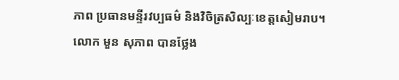ភាព ប្រធានមន្ទីរវប្បធម៌ និងវិចិត្រសិល្បៈខេត្តសៀមរាប។
លោក មួន សុភាព បានថ្លែង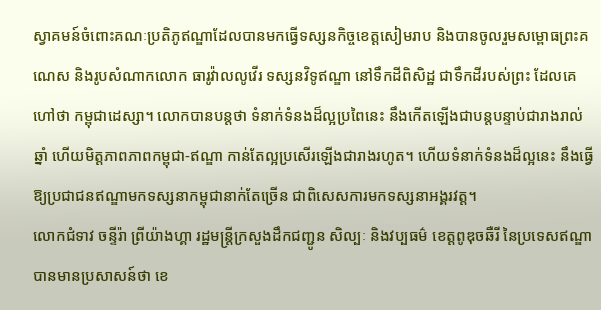ស្វាគមន៍ចំពោះគណៈប្រតិភូឥណ្ឌាដែលបានមកធ្វើទស្សនកិច្ចខេត្តសៀមរាប និងបានចូលរួមសម្ពោធព្រះគណេស និងរូបសំណាកលោក ធារូវ៉ាលលូវើរ ទស្សនវិទូឥណ្ឌា នៅទឹកដីពិសិដ្ឋ ជាទឹកដីរបស់ព្រះ ដែលគេហៅថា កម្ពុជាដេស្សា។ លោកបានបន្តថា ទំនាក់ទំនងដ៏ល្អប្រពៃនេះ នឹងកើតឡើងជាបន្តបន្ទាប់ជារាងរាល់ឆ្នាំ ហើយមិត្តភាពភាពកម្ពុជា-ឥណ្ឌា កាន់តែល្អប្រសើរឡើងជារាងរហូត។ ហើយទំនាក់ទំនងដ៏ល្អនេះ នឹងធ្វើឱ្យប្រជាជនឥណ្ឌាមកទស្សនាកម្ពុជានាក់តែច្រើន ជាពិសេសការមកទស្សនាអង្គរវត្ត។
លោកជំទាវ ចន្ទីរ៉ា ព្រីយ៉ាងហ្គា រដ្ឋមន្រ្តីក្រសួងដឹកជញ្ជូន សិល្បៈ និងវប្បធម៌ ខេត្តពូឌុចឆឺរី នៃប្រទេសឥណ្ឌា បានមានប្រសាសន៍ថា ខេ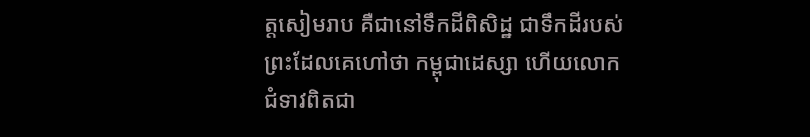ត្តសៀមរាប គឺជានៅទឹកដីពិសិដ្ឋ ជាទឹកដីរបស់ព្រះដែលគេហៅថា កម្ពុជាដេស្សា ហើយលោកជំទាវពិតជា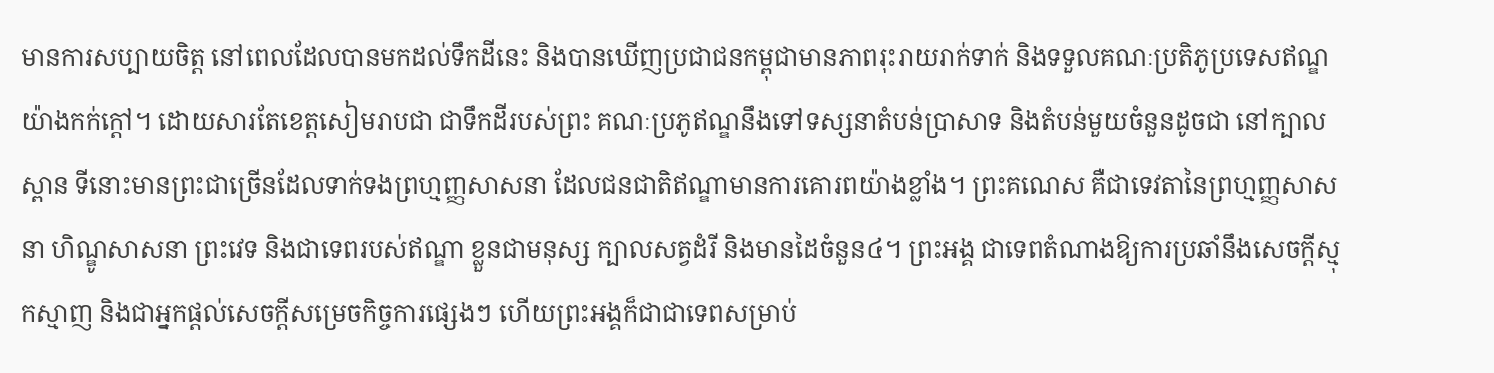មានការសប្បាយចិត្ត នៅពេលដែលបានមកដល់ទឹកដីនេះ និងបានឃើញប្រជាជនកម្ពុជាមានភាពរុះរាយរាក់ទាក់ និងទទួលគណៈប្រតិភូប្រទេសឥណ្ឌយ៉ាងកក់ក្តៅ។ ដោយសារតែខេត្តសៀមរាបជា ជាទឹកដីរបស់ព្រះ គណៈប្រភូឥណ្ឌនឹងទៅទស្សនាតំបន់ប្រាសាទ និងតំបន់មួយចំនួនដូចជា នៅក្បាលស្ពាន ទីនោះមានព្រះជាច្រើនដែលទាក់ទងព្រហ្មញ្ញសាសនា ដែលជនជាតិឥណ្ឌាមានការគោរពយ៉ាងខ្លាំង។ ព្រះគណេស គឺជាទេវតានៃព្រហ្មញ្ញសាសនា ហិណ្ឌូសាសនា ព្រះវេទ និងជាទេពរបស់ឥណ្ឌា ខ្លួនជាមនុស្ស ក្បាលសត្វដំរី និងមានដៃចំនួន៤។ ព្រះអង្គ ជាទេពតំណាងឱ្យការប្រឆាំនឹងសេចក្តីស្មុកស្មាញ និងជាអ្នកផ្តល់សេចក្តីសម្រេចកិច្ចការផ្សេងៗ ហើយព្រះអង្គក៏ជាជាទេពសម្រាប់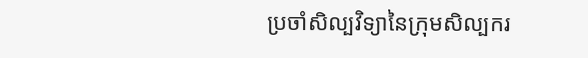ប្រចាំសិល្បវិទ្យានៃក្រុមសិល្បករ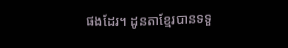ផងដែរ។ ដូនតាខ្មែរបានទទួ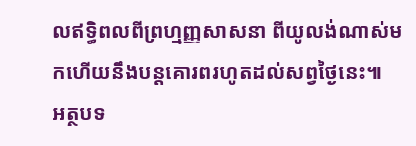លឥទ្ធិពលពីព្រហ្មញ្ញសាសនា ពីយូលង់ណាស់មកហើយនឹងបន្តគោរពរហូតដល់សព្វថ្ងៃនេះ៕
អត្ថបទ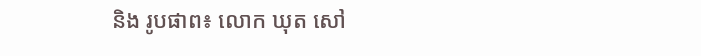និង រូបផាព៖ លោក ឃុត សៅ